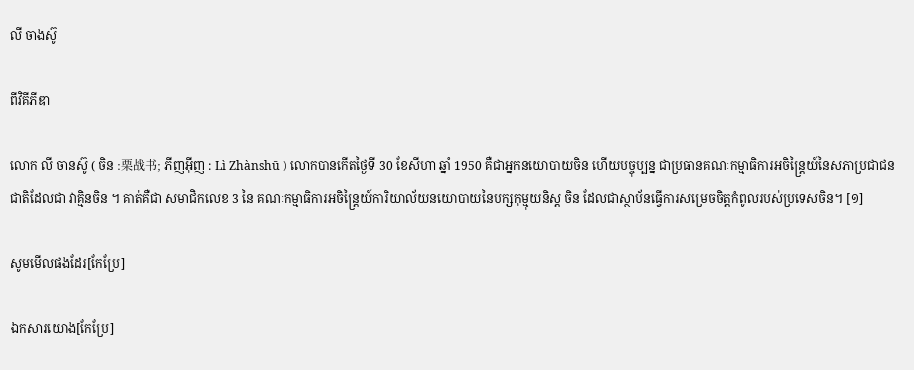លី ចាងស៊ូ

ពីវិគីភីឌា

លោក លី ចានស៊ូ ( ចិន :栗战书; ភីញអ៊ីញ : Lì Zhànshū ) លោកបានកើតថ្ងៃទី 30 ខែសីហា ឆ្នាំ 1950 គឺជាអ្នកនយោបាយចិន ហើយបច្ចុប្បន្ន ជាប្រធានគណៈកម្មាធិការអចិន្ត្រៃយ៍នៃសភាប្រជាជនជាតិដែលជា វាគ្មិនចិន ។ គាត់គឺជា សមាជិកលេខ 3 នៃ គណៈកម្មាធិការអចិន្ត្រៃយ៍ការិយាល័យនយោបាយនៃបក្សកុម្មុយនិស្ត ចិន ដែលជាស្ថាប័នធ្វើការសម្រេចចិត្តកំពូលរបស់ប្រទេសចិន។ [១]

សូមមើលផងដែរ[កែប្រែ]

ឯកសារយោង[កែប្រែ]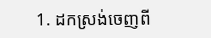1. ដកស្រង់ចេញពី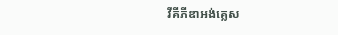វីគីភីឌាអង់គ្លេស